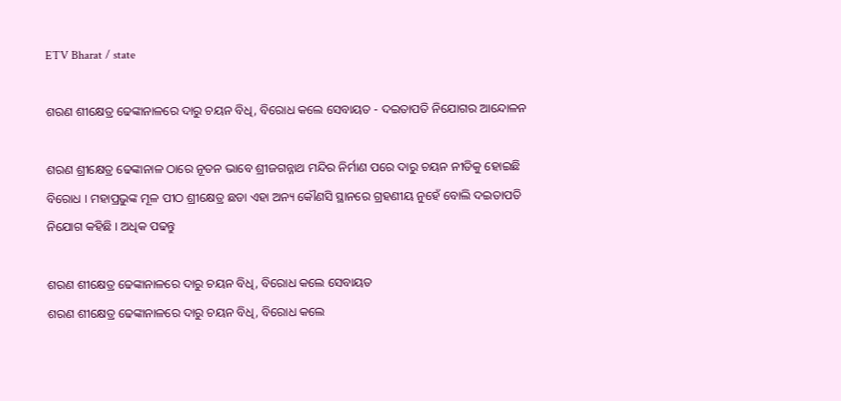ETV Bharat / state

ଶରଣ ଶୀକ୍ଷେତ୍ର ଢେଙ୍କାନାଳରେ ଦାରୁ ଚୟନ ବିଧି, ବିରୋଧ କଲେ ସେବାୟତ - ଦଇତାପତି ନିଯୋଗର ଆନ୍ଦୋଳନ

ଶରଣ ଶ୍ରୀକ୍ଷେତ୍ର ଢେଙ୍କାନାଳ ଠାରେ ନୂତନ ଭାବେ ଶ୍ରୀଜଗନ୍ନାଥ ମନ୍ଦିର ନିର୍ମାଣ ପରେ ଦାରୁ ଚୟନ ନୀତିକୁ ହୋଇଛି ବିରୋଧ । ମହାପ୍ରଭୁଙ୍କ ମୂଳ ପୀଠ ଶ୍ରୀକ୍ଷେତ୍ର ଛଡା ଏହା ଅନ୍ୟ କୌଣସି ସ୍ଥାନରେ ଗ୍ରହଣୀୟ ନୁହେଁ ବୋଲି ଦଇତାପତି ନିଯୋଗ କହିଛି । ଅଧିକ ପଢନ୍ତୁ

ଶରଣ ଶୀକ୍ଷେତ୍ର ଢେଙ୍କାନାଳରେ ଦାରୁ ଚୟନ ବିଧି, ବିରୋଧ କଲେ ସେବାୟତ
ଶରଣ ଶୀକ୍ଷେତ୍ର ଢେଙ୍କାନାଳରେ ଦାରୁ ଚୟନ ବିଧି, ବିରୋଧ କଲେ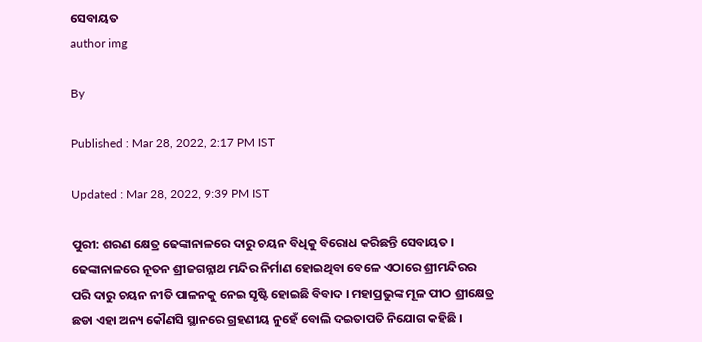ସେବାୟତ
author img

By

Published : Mar 28, 2022, 2:17 PM IST

Updated : Mar 28, 2022, 9:39 PM IST

ପୁରୀ: ଶରଣ କ୍ଷେତ୍ର ଢେଙ୍କାନାଳରେ ଦାରୁ ଚୟନ ବିଧିକୁ ବିରୋଧ କରିଛନ୍ତି ସେବାୟତ । ଢେଙ୍କାନାଳରେ ନୂତନ ଶ୍ରୀଜଗନ୍ନାଥ ମନ୍ଦିର ନିର୍ମାଣ ହୋଇଥିବା ବେଳେ ଏଠାରେ ଶ୍ରୀମନ୍ଦିରର ପରି ଦାରୁ ଚୟନ ନୀତି ପାଳନକୁ ନେଇ ସୃଷ୍ଟି ହୋଇଛି ବିବାଦ । ମହାପ୍ରଭୁଙ୍କ ମୂଳ ପୀଠ ଶ୍ରୀକ୍ଷେତ୍ର ଛଡା ଏହା ଅନ୍ୟ କୌଣସି ସ୍ଥାନରେ ଗ୍ରହଣୀୟ ନୁହେଁ ବୋଲି ଦଇତାପତି ନିଯୋଗ କହିଛି ।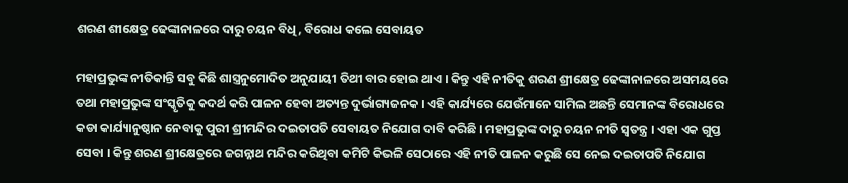ଶରଣ ଶୀକ୍ଷେତ୍ର ଢେଙ୍କାନାଳରେ ଦାରୁ ଚୟନ ବିଧି, ବିରୋଧ କଲେ ସେବାୟତ

ମହାପ୍ରଭୁଙ୍କ ନୀତିକାନ୍ତି ସବୁ କିଛି ଶାସ୍ତ୍ରନୁମୋଦିତ ଅନୁଯାୟୀ ତିଥୀ ବାର ହୋଇ ଥାଏ । କିନ୍ତୁ ଏହି ନୀତିକୁ ଶରଣ ଶ୍ରୀକ୍ଷେତ୍ର ଢେଙ୍କାନାଳରେ ଅସମୟରେ ତଥା ମହାପ୍ରଭୁଙ୍କ ସଂସ୍କୃତିକୁ କଦର୍ଥ କରି ପାଳନ ହେବା ଅତ୍ୟନ୍ତ ଦୁର୍ଭାଗ୍ୟଜନକ । ଏହି କାର୍ଯ୍ୟରେ ଯେଉଁମାନେ ସାମିଲ ଅଛନ୍ତି ସେମାନଙ୍କ ବିରୋଧରେ କଡା କାର୍ଯ୍ୟାନୁଷ୍ଠାନ ନେବାକୁ ପୁରୀ ଶ୍ରୀମନ୍ଦିର ଦଇତାପତି ସେବାୟତ ନିଯୋଗ ଦାବି କରିଛି । ମହାପ୍ରଭୁଙ୍କ ଦାରୁ ଚୟନ ନୀତି ସ୍ବତନ୍ତ୍ର । ଏହା ଏକ ଗୁପ୍ତ ସେବା । କିନ୍ତୁ ଶରଣ ଶ୍ରୀକ୍ଷେତ୍ରରେ ଜଗନ୍ନାଥ ମନ୍ଦିର କରିଥିବା କମିଟି କିଭଳି ସେଠାରେ ଏହି ନୀତି ପାଳନ କରୁଛି ସେ ନେଇ ଦଇତାପତି ନିଯୋଗ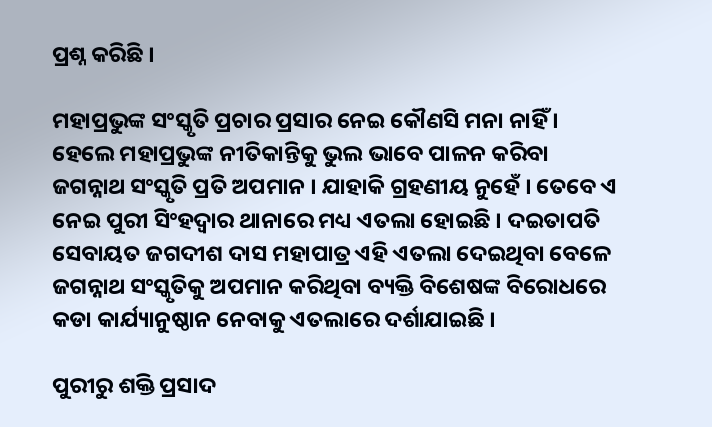ପ୍ରଶ୍ନ କରିଛି ।

ମହାପ୍ରଭୁଙ୍କ ସଂସ୍କୃତି ପ୍ରଚାର ପ୍ରସାର ନେଇ କୌଣସି ମନା ନାହିଁ । ହେଲେ ମହାପ୍ରଭୁଙ୍କ ନୀତିକାନ୍ତିକୁ ଭୁଲ ଭାବେ ପାଳନ କରିବା ଜଗନ୍ନାଥ ସଂସ୍କୃତି ପ୍ରତି ଅପମାନ । ଯାହାକି ଗ୍ରହଣୀୟ ନୁହେଁ । ତେବେ ଏ ନେଇ ପୁରୀ ସିଂହଦ୍ବାର ଥାନାରେ ମଧ୍ୟ ଏତଲା ହୋଇଛି । ଦଇତାପତି ସେବାୟତ ଜଗଦୀଶ ଦାସ ମହାପାତ୍ର ଏହି ଏତଲା ଦେଇଥିବା ବେଳେ ଜଗନ୍ନାଥ ସଂସ୍କୃତିକୁ ଅପମାନ କରିଥିବା ବ୍ୟକ୍ତି ବିଶେଷଙ୍କ ବିରୋଧରେ କଡା କାର୍ଯ୍ୟାନୁଷ୍ଠାନ ନେବାକୁ ଏତଲାରେ ଦର୍ଶାଯାଇଛି ।

ପୁରୀରୁ ଶକ୍ତି ପ୍ରସାଦ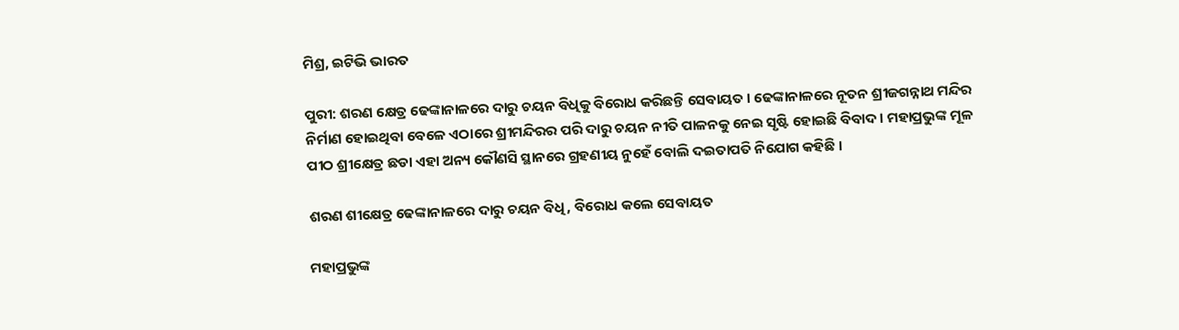ମିଶ୍ର, ଇଟିଭି ଭାରତ

ପୁରୀ: ଶରଣ କ୍ଷେତ୍ର ଢେଙ୍କାନାଳରେ ଦାରୁ ଚୟନ ବିଧିକୁ ବିରୋଧ କରିଛନ୍ତି ସେବାୟତ । ଢେଙ୍କାନାଳରେ ନୂତନ ଶ୍ରୀଜଗନ୍ନାଥ ମନ୍ଦିର ନିର୍ମାଣ ହୋଇଥିବା ବେଳେ ଏଠାରେ ଶ୍ରୀମନ୍ଦିରର ପରି ଦାରୁ ଚୟନ ନୀତି ପାଳନକୁ ନେଇ ସୃଷ୍ଟି ହୋଇଛି ବିବାଦ । ମହାପ୍ରଭୁଙ୍କ ମୂଳ ପୀଠ ଶ୍ରୀକ୍ଷେତ୍ର ଛଡା ଏହା ଅନ୍ୟ କୌଣସି ସ୍ଥାନରେ ଗ୍ରହଣୀୟ ନୁହେଁ ବୋଲି ଦଇତାପତି ନିଯୋଗ କହିଛି ।

ଶରଣ ଶୀକ୍ଷେତ୍ର ଢେଙ୍କାନାଳରେ ଦାରୁ ଚୟନ ବିଧି, ବିରୋଧ କଲେ ସେବାୟତ

ମହାପ୍ରଭୁଙ୍କ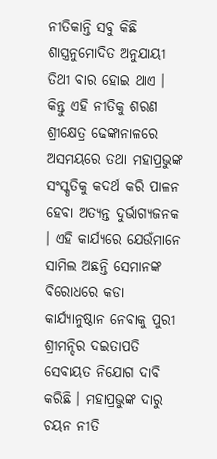ନୀତିକାନ୍ତି ସବୁ କିଛି ଶାସ୍ତ୍ରନୁମୋଦିତ ଅନୁଯାୟୀ ତିଥୀ ବାର ହୋଇ ଥାଏ । କିନ୍ତୁ ଏହି ନୀତିକୁ ଶରଣ ଶ୍ରୀକ୍ଷେତ୍ର ଢେଙ୍କାନାଳରେ ଅସମୟରେ ତଥା ମହାପ୍ରଭୁଙ୍କ ସଂସ୍କୃତିକୁ କଦର୍ଥ କରି ପାଳନ ହେବା ଅତ୍ୟନ୍ତ ଦୁର୍ଭାଗ୍ୟଜନକ । ଏହି କାର୍ଯ୍ୟରେ ଯେଉଁମାନେ ସାମିଲ ଅଛନ୍ତି ସେମାନଙ୍କ ବିରୋଧରେ କଡା କାର୍ଯ୍ୟାନୁଷ୍ଠାନ ନେବାକୁ ପୁରୀ ଶ୍ରୀମନ୍ଦିର ଦଇତାପତି ସେବାୟତ ନିଯୋଗ ଦାବି କରିଛି । ମହାପ୍ରଭୁଙ୍କ ଦାରୁ ଚୟନ ନୀତି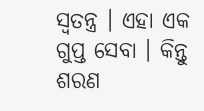ସ୍ବତନ୍ତ୍ର । ଏହା ଏକ ଗୁପ୍ତ ସେବା । କିନ୍ତୁ ଶରଣ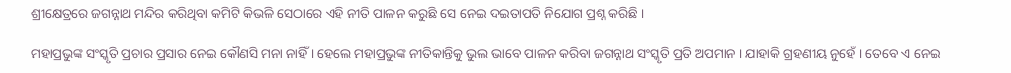ଶ୍ରୀକ୍ଷେତ୍ରରେ ଜଗନ୍ନାଥ ମନ୍ଦିର କରିଥିବା କମିଟି କିଭଳି ସେଠାରେ ଏହି ନୀତି ପାଳନ କରୁଛି ସେ ନେଇ ଦଇତାପତି ନିଯୋଗ ପ୍ରଶ୍ନ କରିଛି ।

ମହାପ୍ରଭୁଙ୍କ ସଂସ୍କୃତି ପ୍ରଚାର ପ୍ରସାର ନେଇ କୌଣସି ମନା ନାହିଁ । ହେଲେ ମହାପ୍ରଭୁଙ୍କ ନୀତିକାନ୍ତିକୁ ଭୁଲ ଭାବେ ପାଳନ କରିବା ଜଗନ୍ନାଥ ସଂସ୍କୃତି ପ୍ରତି ଅପମାନ । ଯାହାକି ଗ୍ରହଣୀୟ ନୁହେଁ । ତେବେ ଏ ନେଇ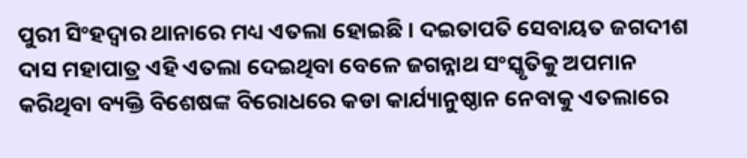ପୁରୀ ସିଂହଦ୍ବାର ଥାନାରେ ମଧ୍ୟ ଏତଲା ହୋଇଛି । ଦଇତାପତି ସେବାୟତ ଜଗଦୀଶ ଦାସ ମହାପାତ୍ର ଏହି ଏତଲା ଦେଇଥିବା ବେଳେ ଜଗନ୍ନାଥ ସଂସ୍କୃତିକୁ ଅପମାନ କରିଥିବା ବ୍ୟକ୍ତି ବିଶେଷଙ୍କ ବିରୋଧରେ କଡା କାର୍ଯ୍ୟାନୁଷ୍ଠାନ ନେବାକୁ ଏତଲାରେ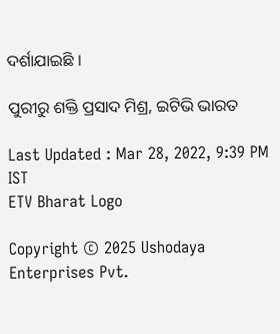ଦର୍ଶାଯାଇଛି ।

ପୁରୀରୁ ଶକ୍ତି ପ୍ରସାଦ ମିଶ୍ର, ଇଟିଭି ଭାରତ

Last Updated : Mar 28, 2022, 9:39 PM IST
ETV Bharat Logo

Copyright © 2025 Ushodaya Enterprises Pvt.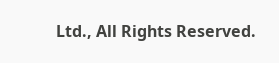Ltd., All Rights Reserved.